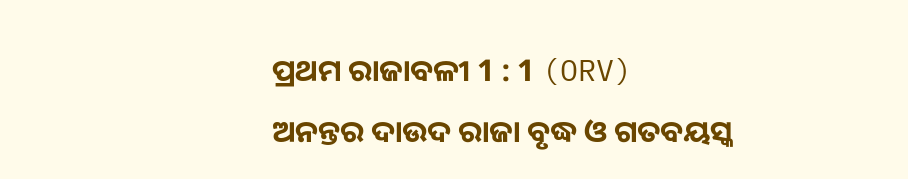ପ୍ରଥମ ରାଜାବଳୀ 1 : 1 (ORV)
ଅନନ୍ତର ଦାଉଦ ରାଜା ବୃଦ୍ଧ ଓ ଗତବୟସ୍କ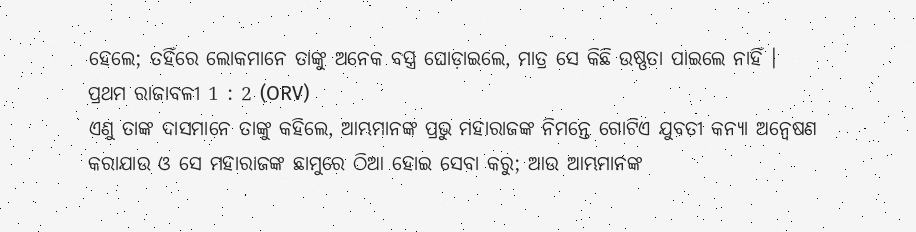ହେଲେ; ତହିଁରେ ଲୋକମାନେ ତାଙ୍କୁ ଅନେକ ବସ୍ତ୍ର ଘୋଡ଼ାଇଲେ, ମାତ୍ର ସେ କିଛି ଉଷ୍ଣତା ପାଇଲେ ନାହିଁ ।
ପ୍ରଥମ ରାଜାବଳୀ 1 : 2 (ORV)
ଏଣୁ ତାଙ୍କ ଦାସମାନେ ତାଙ୍କୁ କହିଲେ, ଆମ୍ଭମାନଙ୍କ ପ୍ରଭୁ ମହାରାଜଙ୍କ ନିମନ୍ତେ ଗୋଟିଏ ଯୁବତୀ କନ୍ୟା ଅନ୍ଵେଷଣ କରାଯାଉ ଓ ସେ ମହାରାଜଙ୍କ ଛାମୁରେ ଠିଆ ହୋଇ ସେବା କରୁ; ଆଉ ଆମ୍ଭମାନଙ୍କ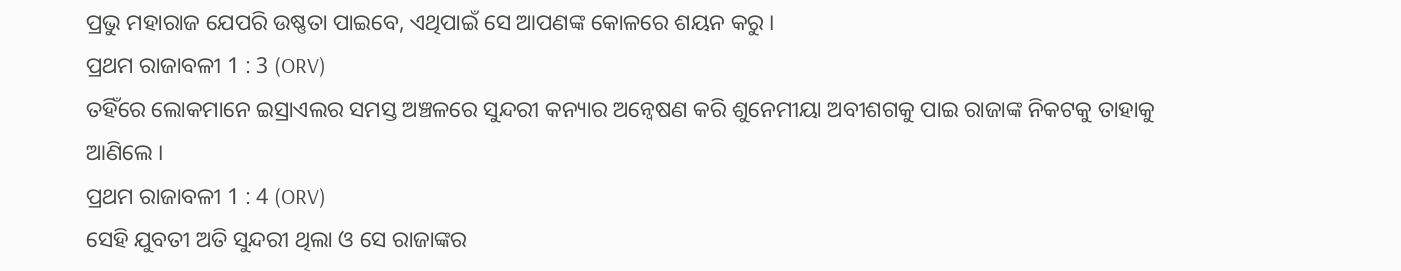ପ୍ରଭୁ ମହାରାଜ ଯେପରି ଉଷ୍ଣତା ପାଇବେ, ଏଥିପାଇଁ ସେ ଆପଣଙ୍କ କୋଳରେ ଶୟନ କରୁ ।
ପ୍ରଥମ ରାଜାବଳୀ 1 : 3 (ORV)
ତହିଁରେ ଲୋକମାନେ ଇସ୍ରାଏଲର ସମସ୍ତ ଅଞ୍ଚଳରେ ସୁନ୍ଦରୀ କନ୍ୟାର ଅନ୍ଵେଷଣ କରି ଶୁନେମୀୟା ଅବୀଶଗକୁ ପାଇ ରାଜାଙ୍କ ନିକଟକୁ ତାହାକୁ ଆଣିଲେ ।
ପ୍ରଥମ ରାଜାବଳୀ 1 : 4 (ORV)
ସେହି ଯୁବତୀ ଅତି ସୁନ୍ଦରୀ ଥିଲା ଓ ସେ ରାଜାଙ୍କର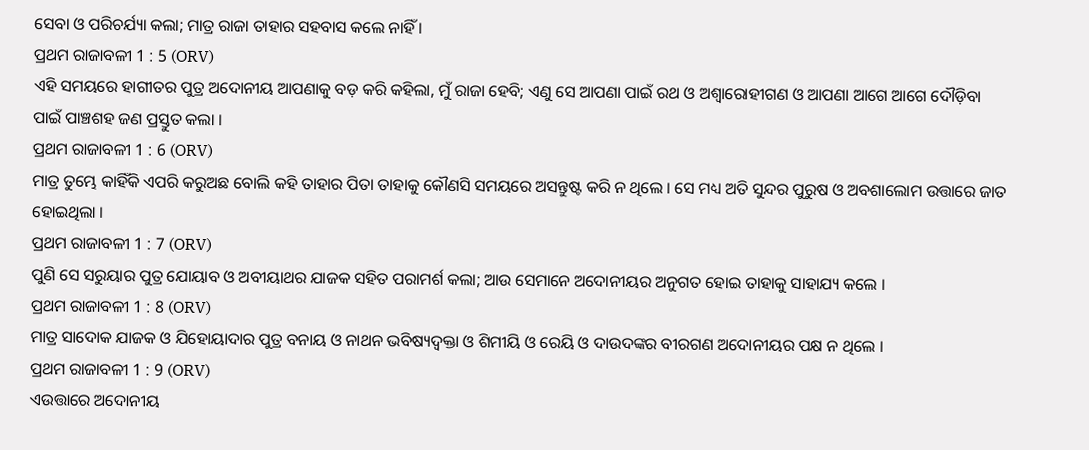ସେବା ଓ ପରିଚର୍ଯ୍ୟା କଲା; ମାତ୍ର ରାଜା ତାହାର ସହବାସ କଲେ ନାହିଁ ।
ପ୍ରଥମ ରାଜାବଳୀ 1 : 5 (ORV)
ଏହି ସମୟରେ ହାଗୀତର ପୁତ୍ର ଅଦୋନୀୟ ଆପଣାକୁ ବଡ଼ କରି କହିଲା, ମୁଁ ରାଜା ହେବି; ଏଣୁ ସେ ଆପଣା ପାଇଁ ରଥ ଓ ଅଶ୍ଵାରୋହୀଗଣ ଓ ଆପଣା ଆଗେ ଆଗେ ଦୌଡ଼ିବା ପାଇଁ ପାଞ୍ଚଶହ ଜଣ ପ୍ରସ୍ତୁତ କଲା ।
ପ୍ରଥମ ରାଜାବଳୀ 1 : 6 (ORV)
ମାତ୍ର ତୁମ୍ଭେ କାହିଁକି ଏପରି କରୁଅଛ ବୋଲି କହି ତାହାର ପିତା ତାହାକୁ କୌଣସି ସମୟରେ ଅସନ୍ତୁଷ୍ଟ କରି ନ ଥିଲେ । ସେ ମଧ୍ୟ ଅତି ସୁନ୍ଦର ପୁରୁଷ ଓ ଅବଶାଲୋମ ଉତ୍ତାରେ ଜାତ ହୋଇଥିଲା ।
ପ୍ରଥମ ରାଜାବଳୀ 1 : 7 (ORV)
ପୁଣି ସେ ସରୁୟାର ପୁତ୍ର ଯୋୟାବ ଓ ଅବୀୟାଥର ଯାଜକ ସହିତ ପରାମର୍ଶ କଲା; ଆଉ ସେମାନେ ଅଦୋନୀୟର ଅନୁଗତ ହୋଇ ତାହାକୁ ସାହାଯ୍ୟ କଲେ ।
ପ୍ରଥମ ରାଜାବଳୀ 1 : 8 (ORV)
ମାତ୍ର ସାଦୋକ ଯାଜକ ଓ ଯିହୋୟାଦାର ପୁତ୍ର ବନାୟ ଓ ନାଥନ ଭବିଷ୍ୟଦ୍ବକ୍ତା ଓ ଶିମୀୟି ଓ ରେୟି ଓ ଦାଉଦଙ୍କର ବୀରଗଣ ଅଦୋନୀୟର ପକ୍ଷ ନ ଥିଲେ ।
ପ୍ରଥମ ରାଜାବଳୀ 1 : 9 (ORV)
ଏଉତ୍ତାରେ ଅଦୋନୀୟ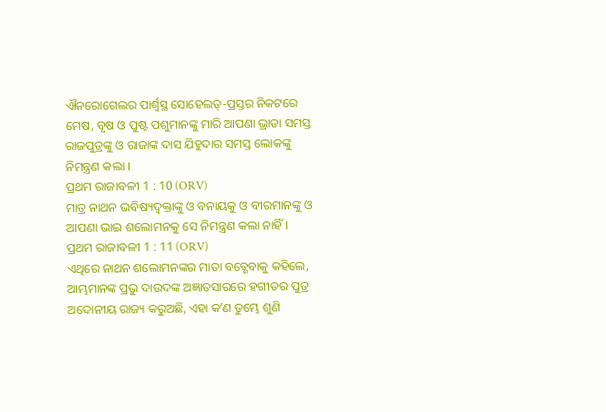ଐନରୋଗେଲର ପାର୍ଶ୍ଵସ୍ଥ ସୋହେଲତ୍-ପ୍ରସ୍ତର ନିକଟରେ ମେଷ, ବୃଷ ଓ ପୁଷ୍ଟ ପଶୁମାନଙ୍କୁ ମାରି ଆପଣା ଭ୍ରାତା ସମସ୍ତ ରାଜପୁତ୍ରଙ୍କୁ ଓ ରାଜାଙ୍କ ଦାସ ଯିହୁଦାର ସମସ୍ତ ଲୋକଙ୍କୁ ନିମନ୍ତ୍ରଣ କଲା ।
ପ୍ରଥମ ରାଜାବଳୀ 1 : 10 (ORV)
ମାତ୍ର ନାଥନ ଭବିଷ୍ୟଦ୍ବକ୍ତାଙ୍କୁ ଓ ବନାୟକୁ ଓ ବୀରମାନଙ୍କୁ ଓ ଆପଣା ଭାଇ ଶଲୋମନକୁ ସେ ନିମନ୍ତ୍ରଣ କଲା ନାହିଁ ।
ପ୍ରଥମ ରାଜାବଳୀ 1 : 11 (ORV)
ଏଥିରେ ନାଥନ ଶଲୋମନଙ୍କର ମାତା ବତ୍ଶେବାକୁ କହିଲେ, ଆମ୍ଭମାନଙ୍କ ପ୍ରଭୁ ଦାଉଦଙ୍କ ଅଜ୍ଞାତସାରରେ ହଗୀତର ପୁତ୍ର ଅଦୋନୀୟ ରାଜ୍ୟ କରୁଅଛି, ଏହା କʼଣ ତୁମ୍ଭେ ଶୁଣି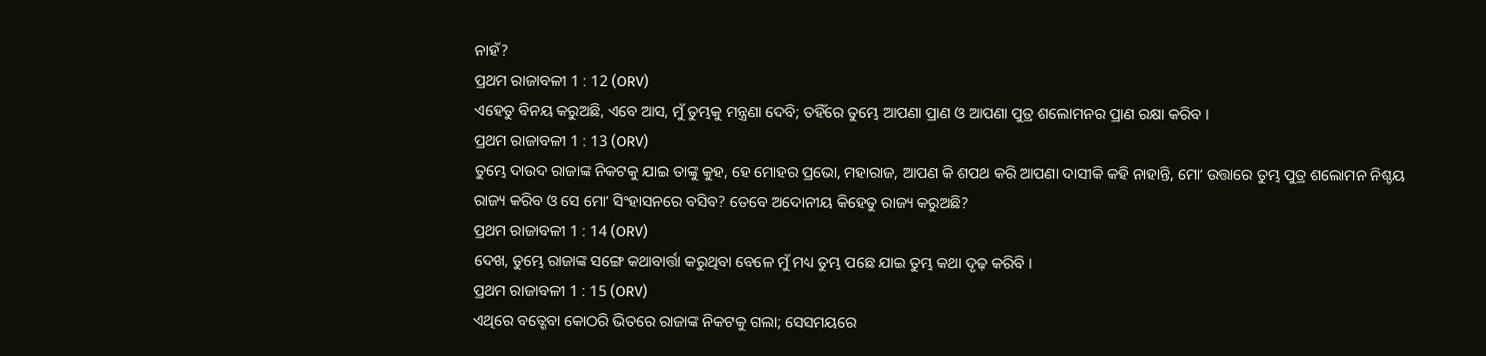ନାହଁ?
ପ୍ରଥମ ରାଜାବଳୀ 1 : 12 (ORV)
ଏହେତୁ ବିନୟ କରୁଅଛି, ଏବେ ଆସ, ମୁଁ ତୁମ୍ଭକୁ ମନ୍ତ୍ରଣା ଦେବି; ତହିଁରେ ତୁମ୍ଭେ ଆପଣା ପ୍ରାଣ ଓ ଆପଣା ପୁତ୍ର ଶଲୋମନର ପ୍ରାଣ ରକ୍ଷା କରିବ ।
ପ୍ରଥମ ରାଜାବଳୀ 1 : 13 (ORV)
ତୁମ୍ଭେ ଦାଉଦ ରାଜାଙ୍କ ନିକଟକୁ ଯାଇ ତାଙ୍କୁ କୁହ, ହେ ମୋହର ପ୍ରଭୋ, ମହାରାଜ, ଆପଣ କି ଶପଥ କରି ଆପଣା ଦାସୀକି କହି ନାହାନ୍ତି, ମୋʼ ଉତ୍ତାରେ ତୁମ୍ଭ ପୁତ୍ର ଶଲୋମନ ନିଶ୍ଚୟ ରାଜ୍ୟ କରିବ ଓ ସେ ମୋʼ ସିଂହାସନରେ ବସିବ? ତେବେ ଅଦୋନୀୟ କିହେତୁ ରାଜ୍ୟ କରୁଅଛି?
ପ୍ରଥମ ରାଜାବଳୀ 1 : 14 (ORV)
ଦେଖ, ତୁମ୍ଭେ ରାଜାଙ୍କ ସଙ୍ଗେ କଥାବାର୍ତ୍ତା କରୁଥିବା ବେଳେ ମୁଁ ମଧ୍ୟ ତୁମ୍ଭ ପଛେ ଯାଇ ତୁମ୍ଭ କଥା ଦୃଢ଼ କରିବି ।
ପ୍ରଥମ ରାଜାବଳୀ 1 : 15 (ORV)
ଏଥିରେ ବତ୍ଶେବା କୋଠରି ଭିତରେ ରାଜାଙ୍କ ନିକଟକୁ ଗଲା; ସେସମୟରେ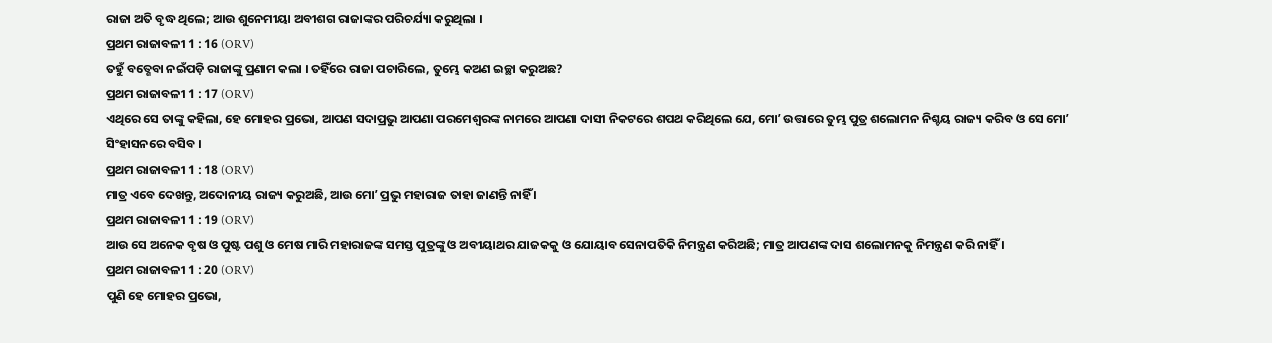ରାଜା ଅତି ବୃଦ୍ଧ ଥିଲେ; ଆଉ ଶୁନେମୀୟା ଅବୀଶଗ ରାଜାଙ୍କର ପରିଚର୍ଯ୍ୟା କରୁଥିଲା ।
ପ୍ରଥମ ରାଜାବଳୀ 1 : 16 (ORV)
ତହୁଁ ବତ୍ଶେବା ନଇଁପଡ଼ି ରାଜାଙ୍କୁ ପ୍ରଣାମ କଲା । ତହିଁରେ ରାଜା ପଚାରିଲେ, ତୁମ୍ଭେ କଅଣ ଇଚ୍ଛା କରୁଅଛ?
ପ୍ରଥମ ରାଜାବଳୀ 1 : 17 (ORV)
ଏଥିରେ ସେ ତାଙ୍କୁ କହିଲା, ହେ ମୋହର ପ୍ରଭୋ, ଆପଣ ସଦାପ୍ରଭୁ ଆପଣା ପରମେଶ୍ଵରଙ୍କ ନାମରେ ଆପଣା ଦାସୀ ନିକଟରେ ଶପଥ କରିଥିଲେ ଯେ, ମୋʼ ଉତ୍ତାରେ ତୁମ୍ଭ ପୁତ୍ର ଶଲୋମନ ନିଶ୍ଚୟ ରାଜ୍ୟ କରିବ ଓ ସେ ମୋʼ ସିଂହାସନରେ ବସିବ ।
ପ୍ରଥମ ରାଜାବଳୀ 1 : 18 (ORV)
ମାତ୍ର ଏବେ ଦେଖନ୍ତୁ, ଅଦୋନୀୟ ରାଜ୍ୟ କରୁଅଛି, ଆଉ ମୋʼ ପ୍ରଭୁ ମହାରାଜ ତାହା ଜାଣନ୍ତି ନାହିଁ ।
ପ୍ରଥମ ରାଜାବଳୀ 1 : 19 (ORV)
ଆଉ ସେ ଅନେକ ବୃଷ ଓ ପୁଷ୍ଟ ପଶୁ ଓ ମେଷ ମାରି ମହାରାଜଙ୍କ ସମସ୍ତ ପୁତ୍ରଙ୍କୁ ଓ ଅବୀୟାଥର ଯାଜକକୁ ଓ ଯୋୟାବ ସେନାପତିକି ନିମନ୍ତ୍ରଣ କରିଅଛି; ମାତ୍ର ଆପଣଙ୍କ ଦାସ ଶଲୋମନକୁ ନିମନ୍ତ୍ରଣ କରି ନାହିଁ ।
ପ୍ରଥମ ରାଜାବଳୀ 1 : 20 (ORV)
ପୁଣି ହେ ମୋହର ପ୍ରଭୋ,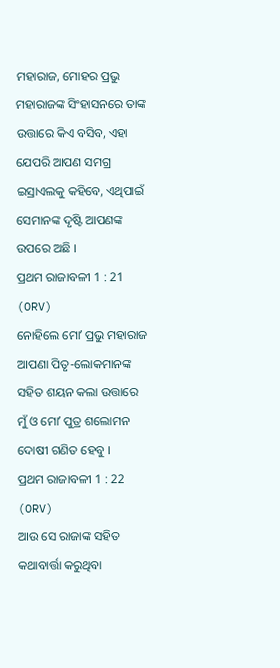ମହାରାଜ, ମୋହର ପ୍ରଭୁ ମହାରାଜଙ୍କ ସିଂହାସନରେ ତାଙ୍କ ଉତ୍ତାରେ କିଏ ବସିବ, ଏହା ଯେପରି ଆପଣ ସମଗ୍ର ଇସ୍ରାଏଲକୁ କହିବେ, ଏଥିପାଇଁ ସେମାନଙ୍କ ଦୃଷ୍ଟି ଆପଣଙ୍କ ଉପରେ ଅଛି ।
ପ୍ରଥମ ରାଜାବଳୀ 1 : 21 (ORV)
ନୋହିଲେ ମୋʼ ପ୍ରଭୁ ମହାରାଜ ଆପଣା ପିତୃ-ଲୋକମାନଙ୍କ ସହିତ ଶୟନ କଲା ଉତ୍ତାରେ ମୁଁ ଓ ମୋʼ ପୁତ୍ର ଶଲୋମନ ଦୋଷୀ ଗଣିତ ହେବୁ ।
ପ୍ରଥମ ରାଜାବଳୀ 1 : 22 (ORV)
ଆଉ ସେ ରାଜାଙ୍କ ସହିତ କଥାବାର୍ତ୍ତା କରୁଥିବା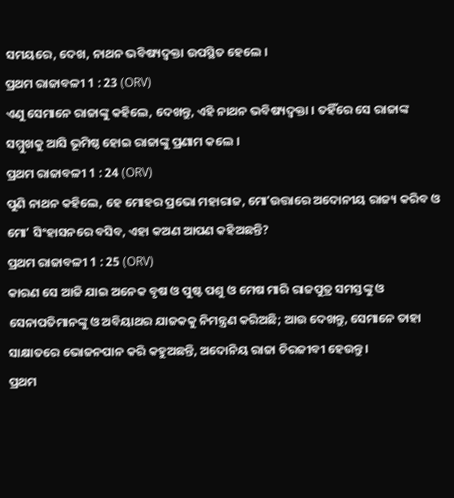ସମୟରେ, ଦେଖ, ନାଥନ ଭବିଷ୍ୟଦ୍ବକ୍ତା ଉପସ୍ଥିତ ହେଲେ ।
ପ୍ରଥମ ରାଜାବଳୀ 1 : 23 (ORV)
ଏଣୁ ସେମାନେ ରାଜାଙ୍କୁ କହିଲେ, ଦେଖନ୍ତୁ, ଏହି ନାଥନ ଭବିଷ୍ୟଦ୍ବକ୍ତା । ତହିଁରେ ସେ ରାଜାଙ୍କ ସମ୍ମୁଖକୁ ଆସି ଭୂମିଷ୍ଠ ହୋଇ ରାଜାଙ୍କୁ ପ୍ରଣାମ କଲେ ।
ପ୍ରଥମ ରାଜାବଳୀ 1 : 24 (ORV)
ପୁଣି ନାଥନ କହିଲେ, ହେ ମୋହର ପ୍ରଭୋ ମହାରାଜ, ମୋʼଉତ୍ତାରେ ଅଦୋନୀୟ ରାଜ୍ୟ କରିବ ଓ ମୋʼ ସିଂହାସନରେ ବସିବ, ଏହା କଅଣ ଆପଣ କହିଅଛନ୍ତି?
ପ୍ରଥମ ରାଜାବଳୀ 1 : 25 (ORV)
କାରଣ ସେ ଆଜି ଯାଇ ଅନେକ ବୃଷ ଓ ପୁଷ୍ଟ ପଶୁ ଓ ମେଷ ମାରି ରାଜପୁତ୍ର ସମସ୍ତଙ୍କୁ ଓ ସେନାପତିମାନଙ୍କୁ ଓ ଅବିୟାଥର ଯାଜକକୁ ନିମନ୍ତ୍ରଣ କରିଅଛି; ଆଉ ଦେଖନ୍ତୁ, ସେମାନେ ତାହା ସାକ୍ଷାତରେ ଭୋଜନପାନ କରି କହୁଅଛନ୍ତି, ଅଦୋନିୟ ରାଜା ଚିରଜୀବୀ ହେଉନ୍ତୁ ।
ପ୍ରଥମ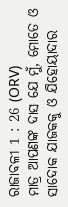ରାଜାବଳୀ 1 : 26 (ORV)
ମାତ୍ର ଆପଣଙ୍କ ଦାସ ଯେ ମୁଁ, ମୋତେ ଓ ସାଦୋକ ଯାଜକକୁ ଓ ଯିହୋୟାଦାର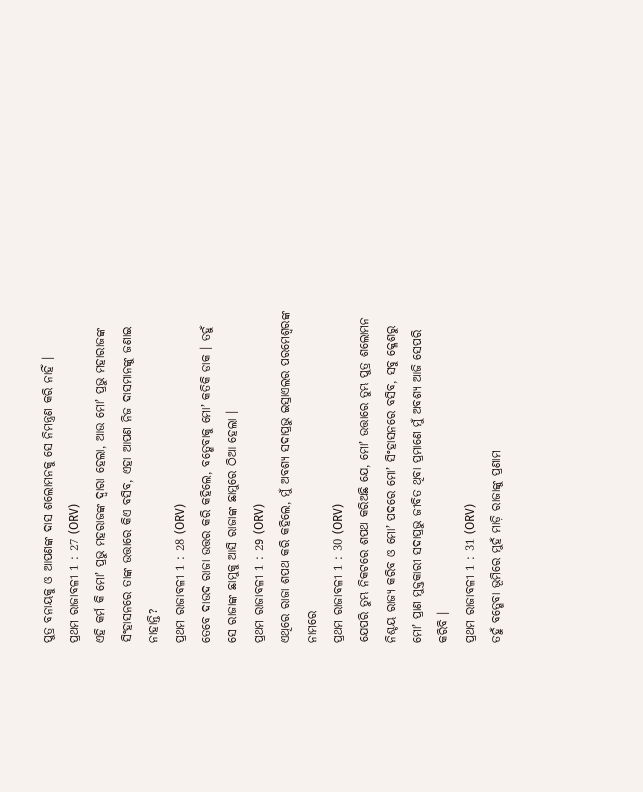ପୁତ୍ର ବନାୟକୁ ଓ ଆପଣଙ୍କ ଦାସ ଶଲୋମନକୁ ସେ ନିମନ୍ତ୍ରଣ କରି ନାହିଁ ।
ପ୍ରଥମ ରାଜାବଳୀ 1 : 27 (ORV)
ଏହି କର୍ମ କି ମୋʼ ପ୍ରଭୁ ମହରାଜଙ୍କ ଦ୍ଵାରା ହେଲା, ଆଉ ମୋʼ ପ୍ରଭୁ ମହାରାଜଙ୍କ ସିଂହାସନରେ ତାଙ୍କ ଉତ୍ତାରେ କିଏ ବସିବ, ଏହା ଆପଣ ନିଜ ଦାସମାନଙ୍କୁ ଜଣାଇ ନାହାନ୍ତି?
ପ୍ରଥମ ରାଜାବଳୀ 1 : 28 (ORV)
ତେବେ ଦାଉଦ ରାଜା ଉତ୍ତର କରି କହିଲେ, ବତ୍ଶେବାକୁ ମୋʼ କତିକି ଡାକ । ତହୁଁ ସେ ରାଜାଙ୍କ ଛାମୁକୁ ଆସି ରାଜାଙ୍କ ଛାମୁରେ ଠିଆ ହେଲା ।
ପ୍ରଥମ ରାଜାବଳୀ 1 : 29 (ORV)
ଏଥିରେ ରାଜା ଶପଥ କରି କହିଲେ, ମୁଁ ଅବଶ୍ୟ ସଦାପ୍ରଭୁ ଇସ୍ରାଏଲର ପରମେଶ୍ଵରଙ୍କ ନାମରେ
ପ୍ରଥମ ରାଜାବଳୀ 1 : 30 (ORV)
ଯେପରି ତୁମ୍ଭ ନିକଟରେ ଶପଥ କରିଅଛି ଯେ, ମୋʼ ଉତ୍ତାରେ ତୁମ୍ଭ ପୁତ୍ର ଶଲୋମନ ନିଶ୍ଚୟ ରାଜ୍ୟ କରିବ ଓ ମୋʼ ପଦରେ ମୋʼ ସିଂହାସନରେ ବସିବ, ସବୁ କ୍ଳେଶରୁ ମୋʼ ପ୍ରାଣ ମୁକ୍ତକାରୀ ସଦାପ୍ରଭୁ ଜୀବିତ ଥିବା ପ୍ରମାଣେ ମୁଁ ଅବଶ୍ୟ ଆଜି ସେପରି କରିବି ।
ପ୍ରଥମ ରାଜାବଳୀ 1 : 31 (ORV)
ତହୁଁ ବତ୍ଶେବା ଭୂମିରେ ମୁହଁ ମାଡ଼ି ରାଜାଙ୍କୁ ପ୍ରଣାମ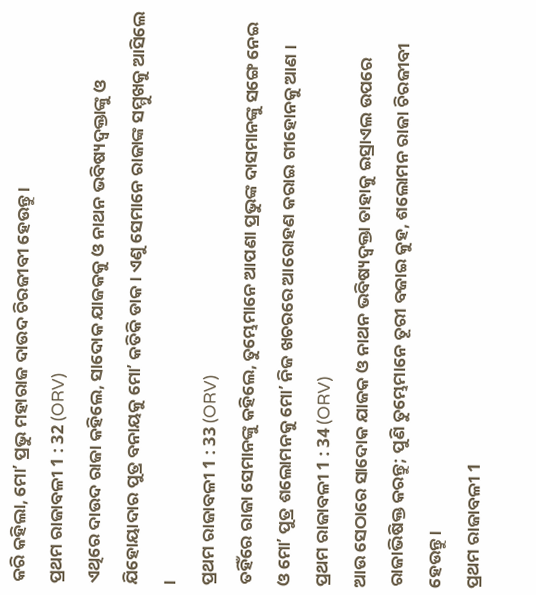କରି କହିଲା, ମୋʼ ପ୍ରଭୁ ମହାରାଜ ଦାଉଦ ଚିରଜୀବୀ ହେଉନ୍ତୁ ।
ପ୍ରଥମ ରାଜାବଳୀ 1 : 32 (ORV)
ଏଥିରେ ଦାଉଦ ରାଜା କହିଲେ, ସାଦୋକ ଯାଜକକୁ ଓ ନାଥନ ଭବିଷ୍ୟଦ୍ବକ୍ତାଙ୍କୁ ଓ ଯିହୋୟାଦାର ପୁତ୍ର ବନାୟକୁ ମୋʼ କତିକି ଡାକ । ଏଣୁ ସେମାନେ ରାଜାଙ୍କ ସମ୍ମୁଖକୁ ଆସିଲେ ।
ପ୍ରଥମ ରାଜାବଳୀ 1 : 33 (ORV)
ତହିଁରେ ରାଜା ସେମାନଙ୍କୁ କହିଲେ, ତୁମ୍ଭେମାନେ ଆପଣା ପ୍ରଭୁଙ୍କ ଦାସମାନଙ୍କୁ ସଙ୍ଗେ ନେଇ ଓ ମୋʼ ପୁତ୍ର ଶଲୋମନକୁ ମୋʼ ନିଜ ଖଚରରେ ଆରୋହଣ କରାଇ ଗୀହୋନକୁ ଆଣ ।
ପ୍ରଥମ ରାଜାବଳୀ 1 : 34 (ORV)
ଆଉ ସେଠାରେ ସାଦୋକ ଯାଜକ ଓ ନାଥନ ଭବିଷ୍ୟଦ୍ବକ୍ତା ତାହାକୁ ଇସ୍ରାଏଲ ଉପରେ ରାଜାଭିଷିକ୍ତ କରନ୍ତୁ; ପୁଣି ତୁମ୍ଭେମାନେ ତୂରୀ ବଜାଇ କୁହ, ଶଲୋମନ ରାଜା ଚିରଜୀବୀ ହେଉନ୍ତୁ ।
ପ୍ରଥମ ରାଜାବଳୀ 1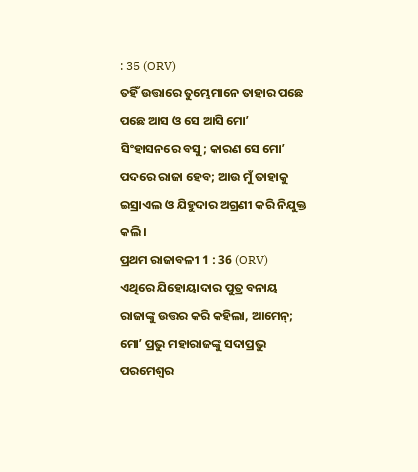: 35 (ORV)
ତହିଁ ଉତ୍ତାରେ ତୁମ୍ଭେମାନେ ତାହାର ପଛେ ପଛେ ଆସ ଓ ସେ ଆସି ମୋʼ ସିଂହାସନରେ ବସୁ; କାରଣ ସେ ମୋʼ ପଦରେ ରାଜା ହେବ; ଆଉ ମୁଁ ତାହାକୁ ଇସ୍ରାଏଲ ଓ ଯିହୁଦାର ଅଗ୍ରଣୀ କରି ନିଯୁକ୍ତ କଲି ।
ପ୍ରଥମ ରାଜାବଳୀ 1 : 36 (ORV)
ଏଥିରେ ଯିହୋୟାଦାର ପୁତ୍ର ବନାୟ ରାଜାଙ୍କୁ ଉତ୍ତର କରି କହିଲା, ଆମେନ୍; ମୋʼ ପ୍ରଭୁ ମହାରାଜଙ୍କୁ ସଦାପ୍ରଭୁ ପରମେଶ୍ଵର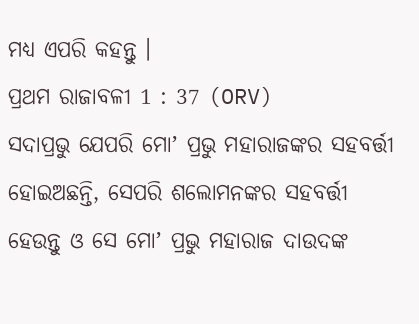ମଧ୍ୟ ଏପରି କହନ୍ତୁ ।
ପ୍ରଥମ ରାଜାବଳୀ 1 : 37 (ORV)
ସଦାପ୍ରଭୁ ଯେପରି ମୋʼ ପ୍ରଭୁ ମହାରାଜଙ୍କର ସହବର୍ତ୍ତୀ ହୋଇଅଛନ୍ତି, ସେପରି ଶଲୋମନଙ୍କର ସହବର୍ତ୍ତୀ ହେଉନ୍ତୁ ଓ ସେ ମୋʼ ପ୍ରଭୁ ମହାରାଜ ଦାଉଦଙ୍କ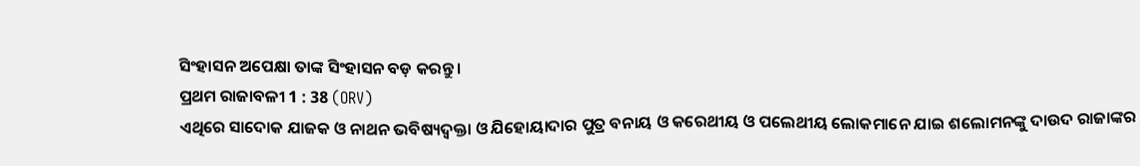ସିଂହାସନ ଅପେକ୍ଷା ତାଙ୍କ ସିଂହାସନ ବଡ଼ କରନ୍ତୁ ।
ପ୍ରଥମ ରାଜାବଳୀ 1 : 38 (ORV)
ଏଥିରେ ସାଦୋକ ଯାଜକ ଓ ନାଥନ ଭବିଷ୍ୟଦ୍ବକ୍ତା ଓ ଯିହୋୟାଦାର ପୁତ୍ର ବନାୟ ଓ କରେଥୀୟ ଓ ପଲେଥୀୟ ଲୋକମାନେ ଯାଇ ଶଲୋମନଙ୍କୁ ଦାଉଦ ରାଜାଙ୍କର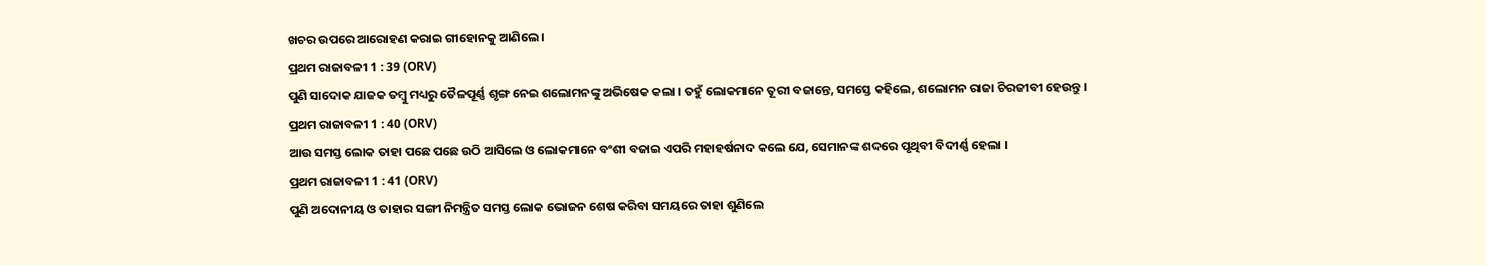ଖଚର ଉପରେ ଆରୋହଣ କରାଇ ଗୀହୋନକୁ ଆଣିଲେ ।
ପ୍ରଥମ ରାଜାବଳୀ 1 : 39 (ORV)
ପୁଣି ସାଦୋକ ଯାଜକ ତମ୍ଵୁ ମଧ୍ୟରୁ ତୈଳପୂର୍ଣ୍ଣ ଶୃଙ୍ଗ ନେଇ ଶଲୋମନଙ୍କୁ ଅଭିଷେକ କଲା । ତହୁଁ ଲୋକମାନେ ତୂରୀ ବଜାନ୍ତେ, ସମସ୍ତେ କହିଲେ, ଶଲୋମନ ରାଜା ଚିରଜୀବୀ ହେଉନ୍ତୁ ।
ପ୍ରଥମ ରାଜାବଳୀ 1 : 40 (ORV)
ଆଉ ସମସ୍ତ ଲୋକ ତାହା ପଛେ ପଛେ ଉଠି ଆସିଲେ ଓ ଲୋକମାନେ ବଂଶୀ ବଜାଇ ଏପରି ମହାହର୍ଷନାଦ କଲେ ଯେ, ସେମାନଙ୍କ ଶଦ୍ଦରେ ପୃଥିବୀ ବିଦୀର୍ଣ୍ଣ ହେଲା ।
ପ୍ରଥମ ରାଜାବଳୀ 1 : 41 (ORV)
ପୁଣି ଅଦୋନୀୟ ଓ ତାହାର ସଙ୍ଗୀ ନିମନ୍ତ୍ରିତ ସମସ୍ତ ଲୋକ ଭୋଜନ ଶେଷ କରିବା ସମୟରେ ତାହା ଶୁଣିଲେ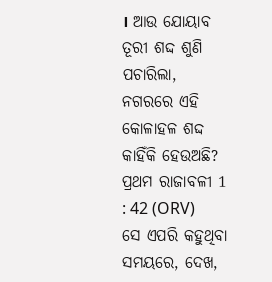। ଆଉ ଯୋୟାବ ତୂରୀ ଶଦ୍ଦ ଶୁଣି ପଚାରିଲା, ନଗରରେ ଏହି କୋଳାହଳ ଶଦ୍ଦ କାହିଁକି ହେଉଅଛି?
ପ୍ରଥମ ରାଜାବଳୀ 1 : 42 (ORV)
ସେ ଏପରି କହୁଥିବା ସମୟରେ, ଦେଖ,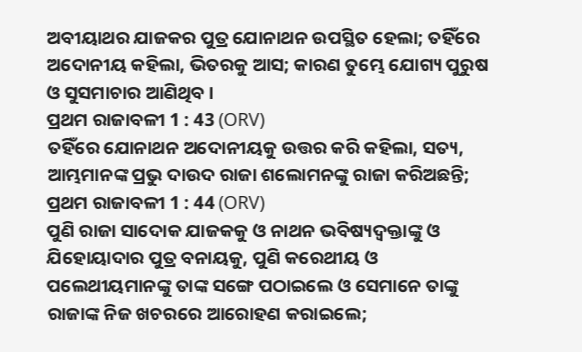ଅବୀୟାଥର ଯାଜକର ପୁତ୍ର ଯୋନାଥନ ଉପସ୍ଥିତ ହେଲା; ତହିଁରେ ଅଦୋନୀୟ କହିଲା, ଭିତରକୁ ଆସ; କାରଣ ତୁମ୍ଭେ ଯୋଗ୍ୟ ପୁରୁଷ ଓ ସୁସମାଚାର ଆଣିଥିବ ।
ପ୍ରଥମ ରାଜାବଳୀ 1 : 43 (ORV)
ତହିଁରେ ଯୋନାଥନ ଅଦୋନୀୟକୁ ଉତ୍ତର କରି କହିଲା, ସତ୍ୟ, ଆମ୍ଭମାନଙ୍କ ପ୍ରଭୁ ଦାଉଦ ରାଜା ଶଲୋମନଙ୍କୁ ରାଜା କରିଅଛନ୍ତି;
ପ୍ରଥମ ରାଜାବଳୀ 1 : 44 (ORV)
ପୁଣି ରାଜା ସାଦୋକ ଯାଜକକୁ ଓ ନାଥନ ଭବିଷ୍ୟଦ୍ବକ୍ତାଙ୍କୁ ଓ ଯିହୋୟାଦାର ପୁତ୍ର ବନାୟକୁ, ପୁଣି କରେଥୀୟ ଓ ପଲେଥୀୟମାନଙ୍କୁ ତାଙ୍କ ସଙ୍ଗେ ପଠାଇଲେ ଓ ସେମାନେ ତାଙ୍କୁ ରାଜାଙ୍କ ନିଜ ଖଚରରେ ଆରୋହଣ କରାଇଲେ;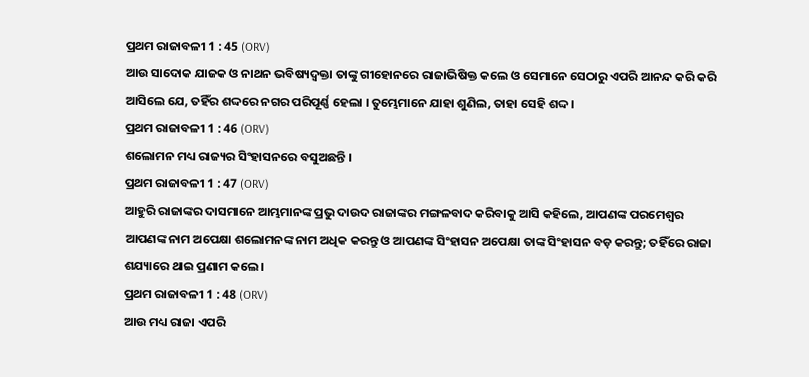ପ୍ରଥମ ରାଜାବଳୀ 1 : 45 (ORV)
ଆଉ ସାଦୋକ ଯାଜକ ଓ ନାଥନ ଭବିଷ୍ୟଦ୍ବକ୍ତା ତାଙ୍କୁ ଗୀହୋନରେ ରାଜାଭିଷିକ୍ତ କଲେ ଓ ସେମାନେ ସେଠାରୁ ଏପରି ଆନନ୍ଦ କରି କରି ଆସିଲେ ଯେ, ତହିଁର ଶଦ୍ଦରେ ନଗର ପରିପୂର୍ଣ୍ଣ ହେଲା । ତୁମ୍ଭେମାନେ ଯାହା ଶୁଣିଲ, ତାହା ସେହି ଶଦ୍ଦ ।
ପ୍ରଥମ ରାଜାବଳୀ 1 : 46 (ORV)
ଶଲୋମନ ମଧ୍ୟ ରାଜ୍ୟର ସିଂହାସନରେ ବସୁଅଛନ୍ତି ।
ପ୍ରଥମ ରାଜାବଳୀ 1 : 47 (ORV)
ଆହୁରି ରାଜାଙ୍କର ଦାସମାନେ ଆମ୍ଭମାନଙ୍କ ପ୍ରଭୁ ଦାଉଦ ରାଜାଙ୍କର ମଙ୍ଗଳବାଦ କରିବାକୁ ଆସି କହିଲେ, ଆପଣଙ୍କ ପରମେଶ୍ଵର ଆପଣଙ୍କ ନାମ ଅପେକ୍ଷା ଶଲୋମନଙ୍କ ନାମ ଅଧିକ କରନ୍ତୁ ଓ ଆପଣଙ୍କ ସିଂହାସନ ଅପେକ୍ଷା ତାଙ୍କ ସିଂହାସନ ବଡ଼ କରନ୍ତୁ; ତହିଁରେ ରାଜା ଶଯ୍ୟାରେ ଥାଇ ପ୍ରଣାମ କଲେ ।
ପ୍ରଥମ ରାଜାବଳୀ 1 : 48 (ORV)
ଆଉ ମଧ୍ୟ ରାଜା ଏପରି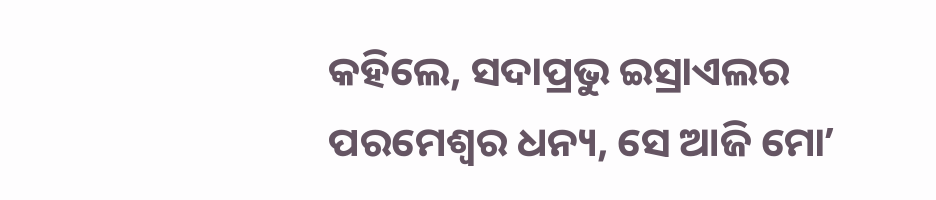କହିଲେ, ସଦାପ୍ରଭୁ ଇସ୍ରାଏଲର ପରମେଶ୍ଵର ଧନ୍ୟ, ସେ ଆଜି ମୋʼ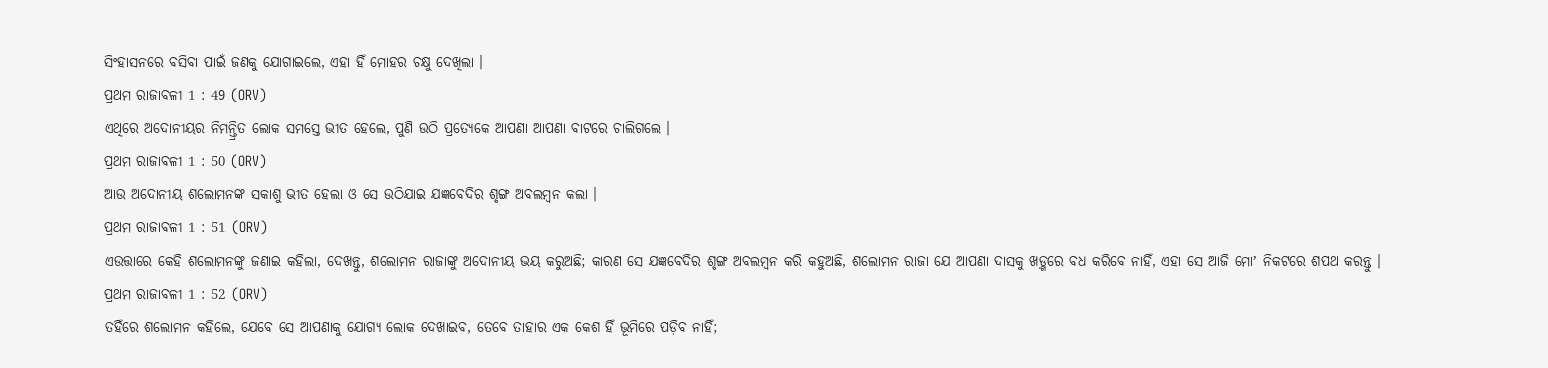ସିଂହାସନରେ ବସିବା ପାଇଁ ଜଣକୁ ଯୋଗାଇଲେ, ଏହା ହିଁ ମୋହର ଚକ୍ଷୁ ଦେଖିଲା ।
ପ୍ରଥମ ରାଜାବଳୀ 1 : 49 (ORV)
ଏଥିରେ ଅଦୋନୀୟର ନିମନ୍ତ୍ରିତ ଲୋକ ସମସ୍ତେ ଭୀତ ହେଲେ, ପୁଣି ଉଠି ପ୍ରତ୍ୟେକେ ଆପଣା ଆପଣା ବାଟରେ ଚାଲିଗଲେ ।
ପ୍ରଥମ ରାଜାବଳୀ 1 : 50 (ORV)
ଆଉ ଅଦୋନୀୟ ଶଲୋମନଙ୍କ ସକାଶୁ ଭୀତ ହେଲା ଓ ସେ ଉଠିଯାଇ ଯଜ୍ଞବେଦିର ଶୃଙ୍ଗ ଅବଲମ୍ଵନ କଲା ।
ପ୍ରଥମ ରାଜାବଳୀ 1 : 51 (ORV)
ଏଉତ୍ତାରେ କେହି ଶଲୋମନଙ୍କୁ ଜଣାଇ କହିଲା, ଦେଖନ୍ତୁ, ଶଲୋମନ ରାଜାଙ୍କୁ ଅଦୋନୀୟ ଭୟ କରୁଅଛି; କାରଣ ସେ ଯଜ୍ଞବେଦିର ଶୃଙ୍ଗ ଅବଲମ୍ଵନ କରି କହୁଅଛି, ଶଲୋମନ ରାଜା ଯେ ଆପଣା ଦାସକୁ ଖଡ଼୍ଗରେ ବଧ କରିବେ ନାହିଁ, ଏହା ସେ ଆଜି ମୋʼ ନିକଟରେ ଶପଥ କରନ୍ତୁ ।
ପ୍ରଥମ ରାଜାବଳୀ 1 : 52 (ORV)
ତହିଁରେ ଶଲୋମନ କହିଲେ, ଯେବେ ସେ ଆପଣାକୁ ଯୋଗ୍ୟ ଲୋକ ଦେଖାଇବ, ତେବେ ତାହାର ଏକ କେଶ ହିଁ ଭୂମିରେ ପଡ଼ିବ ନାହିଁ;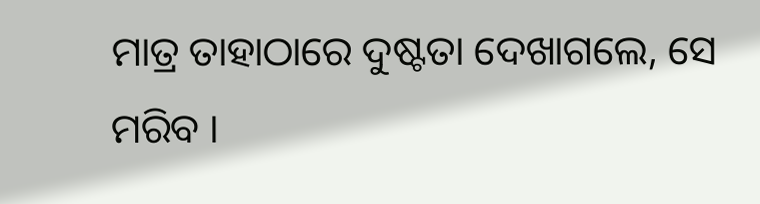ମାତ୍ର ତାହାଠାରେ ଦୁଷ୍ଟତା ଦେଖାଗଲେ, ସେ ମରିବ ।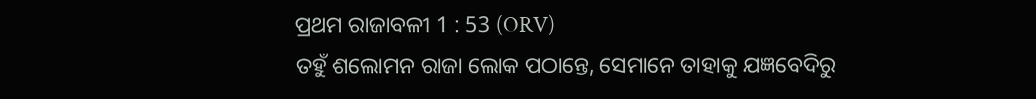ପ୍ରଥମ ରାଜାବଳୀ 1 : 53 (ORV)
ତହୁଁ ଶଲୋମନ ରାଜା ଲୋକ ପଠାନ୍ତେ, ସେମାନେ ତାହାକୁ ଯଜ୍ଞବେଦିରୁ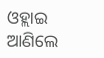ଓହ୍ଲାଇ ଆଣିଲେ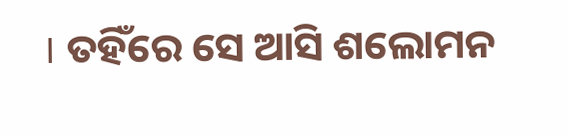। ତହିଁରେ ସେ ଆସି ଶଲୋମନ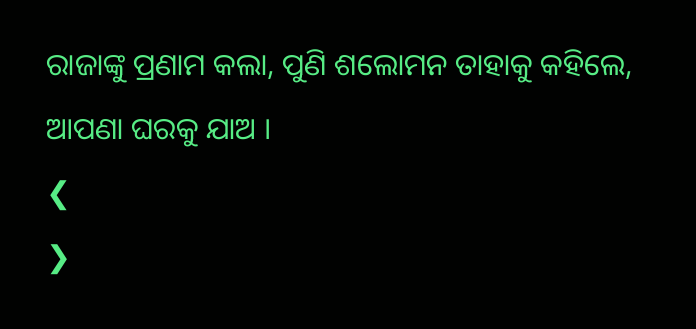ରାଜାଙ୍କୁ ପ୍ରଣାମ କଲା, ପୁଣି ଶଲୋମନ ତାହାକୁ କହିଲେ, ଆପଣା ଘରକୁ ଯାଅ ।
❮
❯